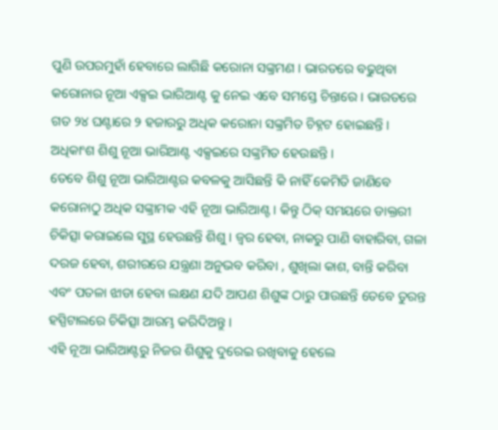ପୁଣି ଉପରମୁହାଁ ହେବାରେ ଲାଗିଛି କରୋନା ସଙ୍କ୍ରମଣ । ଭାରତରେ ବଢୁଥିବା କରୋନାର ନୂଆ ଏକ୍ସଇ ଭାରିଆଣ୍ଟ କୁ ନେଇ ଏବେ ସମସ୍ତେ ଚିନ୍ତାରେ । ଭାରତରେ ଗତ ୨୪ ଘଣ୍ଟାରେ ୨ ହଜାରରୁ ଅଧିକ କରୋନା ସଙ୍କ୍ରମିତ ଚିହ୍ନଟ ହୋଇଛନ୍ତି । ଅଧିକାଂଶ ଶିଶୁ ନୂଆ ଭାରିଆଣ୍ଟ ଏକ୍ସଇରେ ସଙ୍କ୍ରମିତ ହେଉଛନ୍ତି ।
ତେବେ ଶିଶୁ ନୂଆ ଭାରିଆଣ୍ଟର କବଳକୁ ଆସିଛନ୍ତି କି ନାହିଁ କେମିତି ଜାଣିବେ
କରୋନାଠୁ ଅଧିକ ସଙ୍କ୍ରାମକ ଏହି ନୂଆ ଭାରିଆଣ୍ଟ । କିନ୍ତୁ ଠିକ୍ ସମୟରେ ଡାକ୍ତରୀ ଚିକିତ୍ସା କରାଇଲେ ସୁସ୍ଥ ହେଉଛନ୍ତି ଶିଶୁ । ଜ୍ୱର ହେବା, ନାକରୁ ପାଣି ବାହାରିବା, ଗଳା ଦରଜ ହେବା, ଶରୀରରେ ଯନ୍ତ୍ରଣା ଅନୁଭବ କରିବା , ଶୁଖିଲା କାଶ, ବାନ୍ତି କରିବା ଏବଂ ପତଳା ଝାଡା ହେବା ଲକ୍ଷଣ ଯଦି ଆପଣ ଶିଶୁଙ୍କ ଠାରୁ ପାଉଛନ୍ତି ତେବେ ତୁରନ୍ତ ହସ୍ପିଟାଲରେ ଚିକିତ୍ସା ଆରମ୍ଭ କରିଦିଅନ୍ତୁ ।
ଏହି ନୂଆ ଭାରିଆଣ୍ଟରୁ ନିଜର ଶିଶୁକୁ ଦୁରେଇ ରଖିବାକୁ ହେଲେ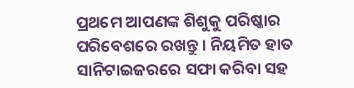ପ୍ରଥମେ ଆପଣଙ୍କ ଶିଶୁକୁ ପରିଷ୍କାର ପରିବେଶରେ ରଖନ୍ତୁ । ନିୟମିତ ହାତ ସାନିଟାଇଜରରେ ସଫା କରିବା ସହ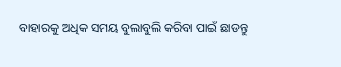ବାହାରକୁ ଅଧିକ ସମୟ ବୁଲାବୁଲି କରିବା ପାଇଁ ଛାଡନ୍ତୁ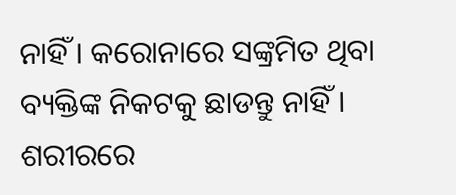ନାହିଁ । କରୋନାରେ ସଙ୍କ୍ରମିତ ଥିବା ବ୍ୟକ୍ତିଙ୍କ ନିକଟକୁ ଛାଡନ୍ତୁ ନାହିଁ । ଶରୀରରେ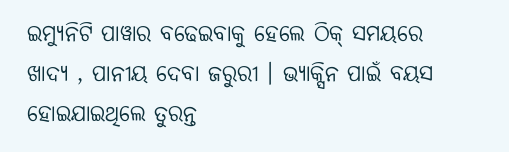ଇମ୍ୟୁନିଟି ପାୱାର ବଢେଇବାକୁ ହେଲେ ଠିକ୍ ସମୟରେ ଖାଦ୍ୟ , ପାନୀୟ ଦେବା ଜରୁରୀ । ଭ୍ୟାକ୍ସିନ ପାଇଁ ବୟସ ହୋଇଯାଇଥିଲେ ତୁରନ୍ତ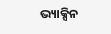ଭ୍ୟାକ୍ସିନ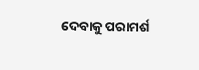ଦେବାକୁ ପରାମର୍ଶ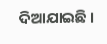ଦିଆଯାଇଛି ।